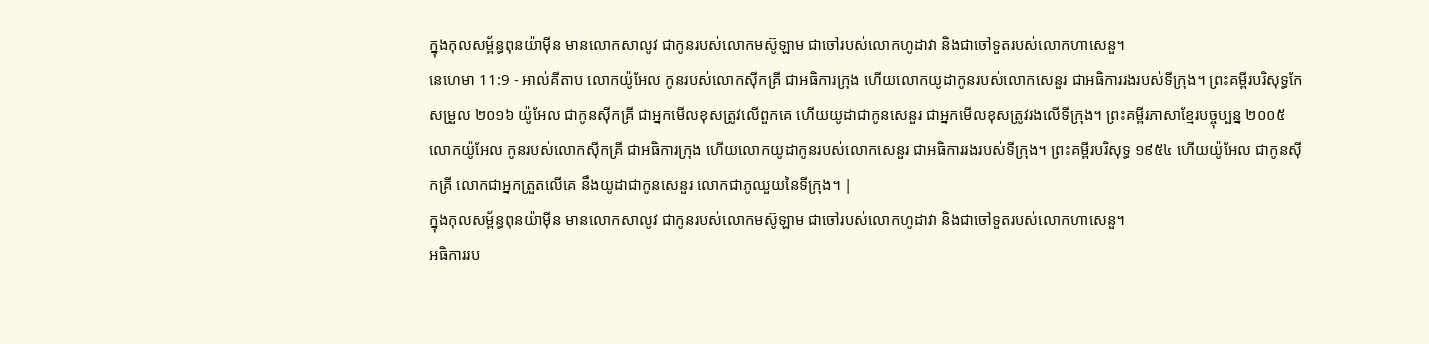ក្នុងកុលសម្ព័ន្ធពុនយ៉ាម៉ីន មានលោកសាលូវ ជាកូនរបស់លោកមស៊ូឡាម ជាចៅរបស់លោកហូដាវា និងជាចៅទួតរបស់លោកហាសេនួ។
នេហេមា 11:9 - អាល់គីតាប លោកយ៉ូអែល កូនរបស់លោកស៊ីកគ្រី ជាអធិការក្រុង ហើយលោកយូដាកូនរបស់លោកសេនួរ ជាអធិការរងរបស់ទីក្រុង។ ព្រះគម្ពីរបរិសុទ្ធកែសម្រួល ២០១៦ យ៉ូអែល ជាកូនស៊ីកគ្រី ជាអ្នកមើលខុសត្រូវលើពួកគេ ហើយយូដាជាកូនសេនួរ ជាអ្នកមើលខុសត្រូវរងលើទីក្រុង។ ព្រះគម្ពីរភាសាខ្មែរបច្ចុប្បន្ន ២០០៥ លោកយ៉ូអែល កូនរបស់លោកស៊ីកគ្រី ជាអធិការក្រុង ហើយលោកយូដាកូនរបស់លោកសេនួរ ជាអធិការរងរបស់ទីក្រុង។ ព្រះគម្ពីរបរិសុទ្ធ ១៩៥៤ ហើយយ៉ូអែល ជាកូនស៊ីកគ្រី លោកជាអ្នកត្រួតលើគេ នឹងយូដាជាកូនសេនួរ លោកជាភូឈួយនៃទីក្រុង។ |
ក្នុងកុលសម្ព័ន្ធពុនយ៉ាម៉ីន មានលោកសាលូវ ជាកូនរបស់លោកមស៊ូឡាម ជាចៅរបស់លោកហូដាវា និងជាចៅទួតរបស់លោកហាសេនួ។
អធិការរប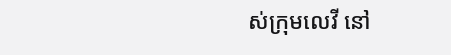ស់ក្រុមលេវី នៅ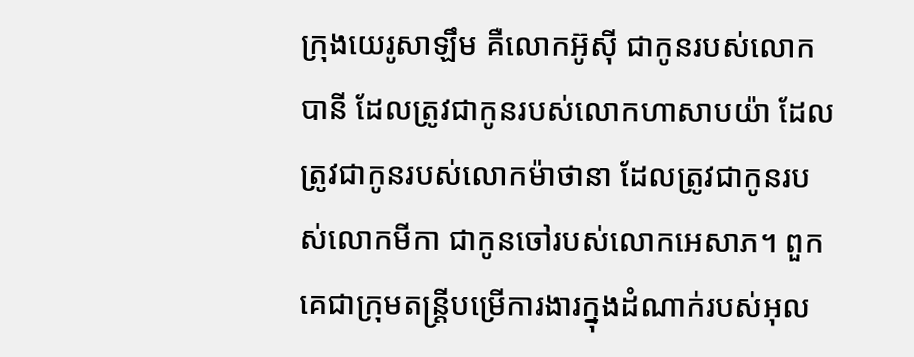ក្រុងយេរូសាឡឹម គឺលោកអ៊ូស៊ី ជាកូនរបស់លោកបានី ដែលត្រូវជាកូនរបស់លោកហាសាបយ៉ា ដែលត្រូវជាកូនរបស់លោកម៉ាថានា ដែលត្រូវជាកូនរបស់លោកមីកា ជាកូនចៅរបស់លោកអេសាភ។ ពួកគេជាក្រុមតន្ដ្រីបម្រើការងារក្នុងដំណាក់របស់អុល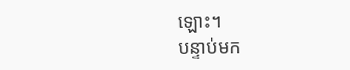ឡោះ។
បន្ទាប់មក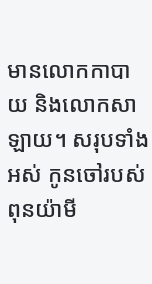មានលោកកាបាយ និងលោកសាឡាយ។ សរុបទាំងអស់ កូនចៅរបស់ពុនយ៉ាមី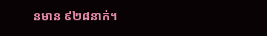នមាន ៩២៨នាក់។